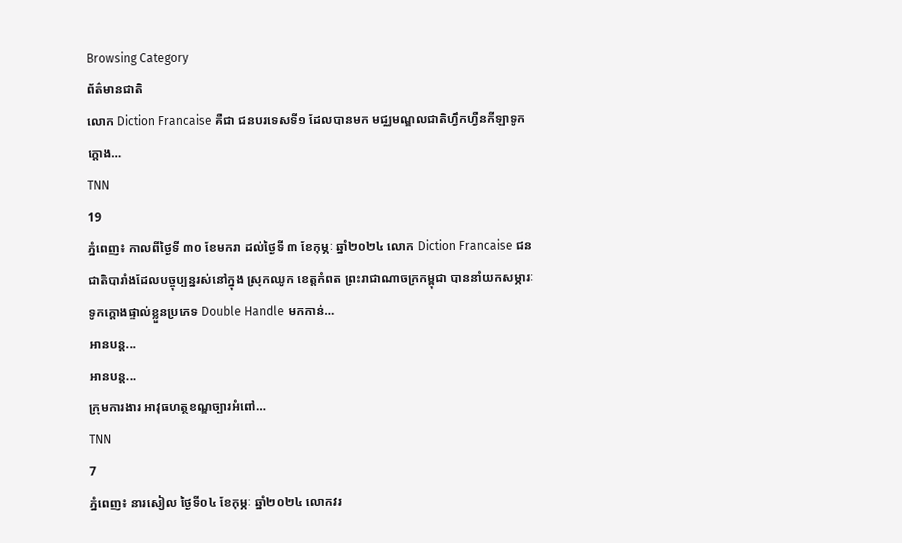Browsing Category
ព័ត៌មានជាតិ
លោក Diction Francaise គឺជា ជនបរទេសទី១ ដែលបានមក មជ្ឈមណ្ឌលជាតិហ្វឹកហ្វឺនកីឡាទូកក្ដោង…
TNN
19
ភ្នំពេញ៖ កាលពីថ្ងៃទី ៣០ ខែមករា ដល់ថ្ងៃទី ៣ ខែកុម្ភៈ ឆ្នាំ២០២៤ លោក Diction Francaise ជនជាតិបារាំងដែលបច្ចុប្បន្នរស់នៅក្នុង ស្រុកឈូក ខេត្តកំពត ព្រះរាជាណាចក្រកម្ពុជា បាននាំយកសម្ភារៈទូកក្ដោងផ្ទាល់ខ្លួនប្រភេទ Double Handle មកកាន់…
អានបន្ត...
អានបន្ត...
ក្រុមការងារ អាវុធហត្ថខណ្ឌច្បារអំពៅ…
TNN
7
ភ្នំពេញ៖ នារសៀល ថ្ងៃទី០៤ ខែកុម្ភៈ ឆ្នាំ២០២៤ លោកវរ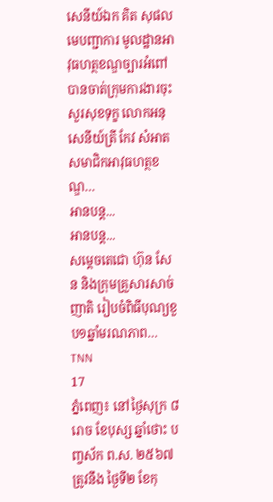សេនីយ៍ឯក គិត សុផល មេបញ្ជាការ មូលដ្ឋានអាវុធហត្ថខណ្ឌច្បារអំពៅ បានចាត់ក្រុមការងារចុះសួរសុខទុក្ខ លោកអនុសេនីយ៍ត្រី កែវ សំអាត សមាជិកអាវុធហត្ថខណ្ឌ…
អានបន្ត...
អានបន្ត...
សម្តេចតេជោ ហ៊ុន សែន និងក្រុមគ្រួសារសាច់ញាតិ រៀបចំពិធីបុណ្យខួប១ឆ្នាំមរណភាព…
TNN
17
ភ្នំពេញ៖ នៅថ្ងៃសុក្រ ៨រោច ខែបុស្ស ឆ្នាំថោះ បញ្ចស័ក ព.ស. ២៥៦៧ ត្រូវនឹង ថ្ងៃទី២ ខែកុ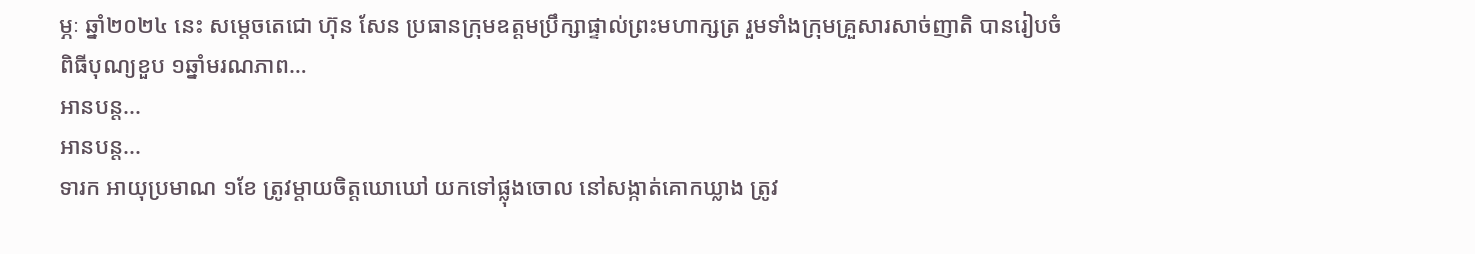ម្ភៈ ឆ្នាំ២០២៤ នេះ សម្តេចតេជោ ហ៊ុន សែន ប្រធានក្រុមឧត្តមប្រឹក្សាផ្ទាល់ព្រះមហាក្សត្រ រួមទាំងក្រុមគ្រួសារសាច់ញាតិ បានរៀបចំពិធីបុណ្យខួប ១ឆ្នាំមរណភាព…
អានបន្ត...
អានបន្ត...
ទារក អាយុប្រមាណ ១ខែ ត្រូវម្តាយចិត្តឃោឃៅ យកទៅផ្លុងចោល នៅសង្កាត់គោកឃ្លាង ត្រូវ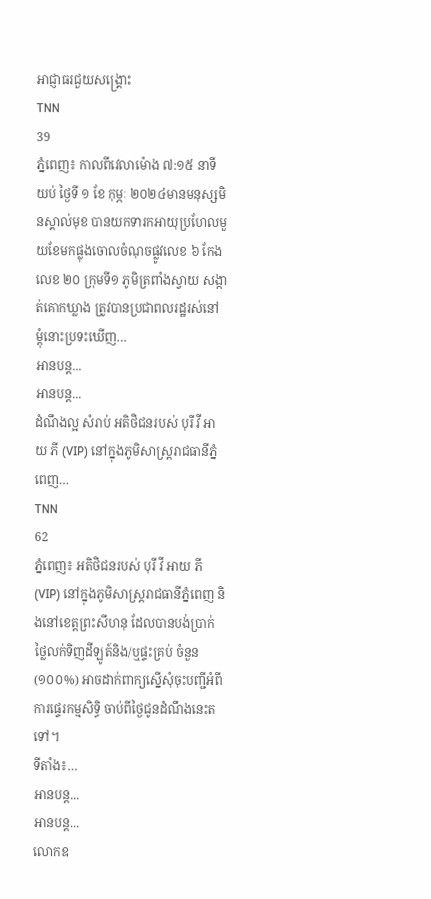អាជ្ញាធរជួយសង្រ្គោះ
TNN
39
ភ្នំពេញ៖ កាលពីវេលាម៉ោង ៧:១៥ នាទីយប់ ថ្ងៃទី ១ ខែ កុម្ភៈ ២០២៤មានមនុស្សមិនស្គាល់មុខ បានយកទារកអាយុប្រហែលមួយខែមកផ្លុងចោលចំណុចផ្លូវលេខ ៦ កែងលេខ ២០ ក្រុមទី១ ភូមិត្រពាំងស្វាយ សង្កាត់គោកឃ្លាង ត្រូវបានប្រជាពលរដ្ឋរស់នៅម្តុំនោះប្រទះឃើញ…
អានបន្ត...
អានបន្ត...
ដំណឹងល្អ សំរាប់ អតិថិជនរបស់ បុរី វី អាយ ភី (VIP) នៅក្នុងភូមិសាស្ត្ររាជធានីភ្នំពេញ…
TNN
62
ភ្នំពេញ៖ អតិថិជនរបស់ បុរី វី អាយ ភី (VIP) នៅក្នុងភូមិសាស្ត្ររាជធានីភ្នំពេញ និងនៅខេត្តព្រះសីហនុ ដែលបានបង់ប្រាក់ថ្លៃលក់ទិញដីឡូត៍និង/ឬផ្ទះគ្រប់ ចំនួន (១០០%) អាចដាក់ពាក្យស្នើសុំចុះបញ្ជីអំពីការផ្ទេរកម្មសិទ្ធិ ចាប់ពីថ្ងៃជូនដំណឹងនេះតទៅ។
ទីតាំង៖…
អានបន្ត...
អានបន្ត...
លោកឧ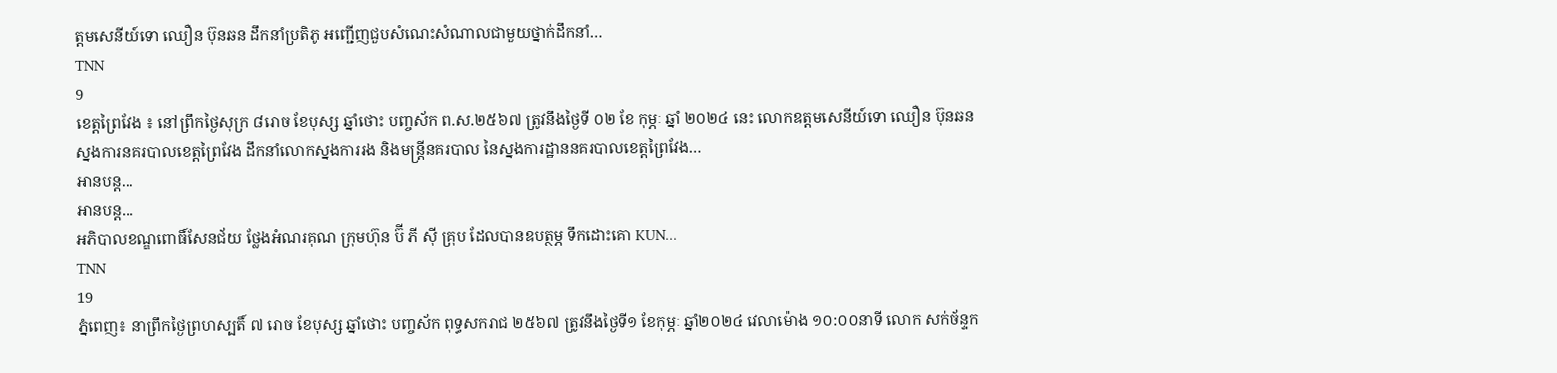ត្តមសេនីយ៍ទោ ឈឿន ប៊ុនឆន ដឹកនាំប្រតិភូ អញ្ជើញជួបសំណេះសំណាលជាមួយថ្នាក់ដឹកនាំ…
TNN
9
ខេត្តព្រៃវែង ៖ នៅព្រឹកថ្ងៃសុក្រ ៨រោច ខែបុស្ស ឆ្នាំថោះ បញ្ចស័ក ព.ស.២៥៦៧ ត្រូវនឹងថ្ងៃទី ០២ ខែ កុម្ភៈ ឆ្នាំ ២០២៤ នេះ លោកឧត្តមសេនីយ៍ទោ ឈឿន ប៊ុនឆន ស្នងការនគរបាលខេត្តព្រៃវែង ដឹកនាំលោកស្នងការរង និងមន្ត្រីនគរបាល នៃស្នងការដ្ឋាននគរបាលខេត្តព្រៃវែង…
អានបន្ត...
អានបន្ត...
អភិបាលខណ្ឌពោធិ៍សែនជ័យ ថ្លែងអំណរគុណ ក្រុមហ៊ុន ប៊ី ភី ស៊ី គ្រុប ដែលបានឧបត្ថម្ភ ទឹកដោះគោ KUN…
TNN
19
ភ្នំពេញ៖ នាព្រឹកថ្ងៃព្រហស្បតិ៍ ៧ រោច ខែបុស្ស ឆ្នាំថោះ បញ្ចស័ក ពុទ្ធសករាជ ២៥៦៧ ត្រូវនឹងថ្ងៃទី១ ខែកុម្ភៈ ឆ្នាំ២០២៤ វេលាម៉ោង ១០:០០នាទី លោក សក់ច័ន្ទក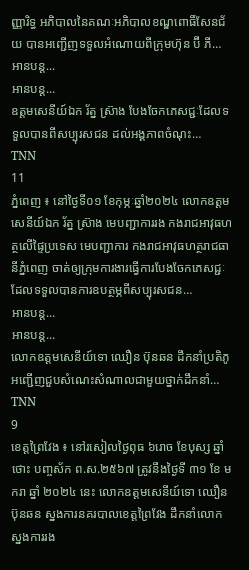ញ្ញារិទ្ធ អភិបាលនៃគណៈអភិបាលខណ្ឌពោធិ៍សែនជ័យ បានអញ្ជេីញទទួលអំណោយពីក្រុមហ៊ុន ប៊ី ភី…
អានបន្ត...
អានបន្ត...
ឧត្តមសេនីយ៍ឯក រ័ត្ន ស្រ៊ាង បែងចែកភេសជ្ជៈដែលទទួលបានពីសប្បុរសជន ដល់អង្គភាពចំណុះ…
TNN
11
ភ្នំពេញ ៖ នៅថ្ងៃទី០១ ខែកុម្ភៈឆ្នាំ២០២៤ លោកឧត្តមសេនីយ៍ឯក រ័ត្ន ស្រ៊ាង មេបញ្ជាការរង កងរាជអាវុធហត្ថលើផ្ទៃប្រទេស មេបញ្ជាការ កងរាជអាវុធហត្ថរាជធានីភ្នំពេញ ចាត់ឲ្យក្រុមការងារធ្វើការបែងចែកភេសជ្ជៈ ដែលទទួលបានការឧបត្ថម្ភពីសប្បុរសជន…
អានបន្ត...
អានបន្ត...
លោកឧត្តមសេនីយ៍ទោ ឈឿន ប៊ុនឆន ដឹកនាំប្រតិភូ អញ្ជើញជួបសំណេះសំណាលជាមួយថ្នាក់ដឹកនាំ…
TNN
9
ខេត្តព្រៃវែង ៖ នៅរសៀលថ្ងៃពុធ ៦រោច ខែបុស្ស ឆ្នាំថោះ បញ្ចស័ក ព.ស.២៥៦៧ ត្រូវនឹងថ្ងៃទី ៣១ ខែ មករា ឆ្នាំ ២០២៤ នេះ លោកឧត្តមសេនីយ៍ទោ ឈឿន ប៊ុនឆន ស្នងការនគរបាលខេត្តព្រៃវែង ដឹកនាំលោកស្នងការរង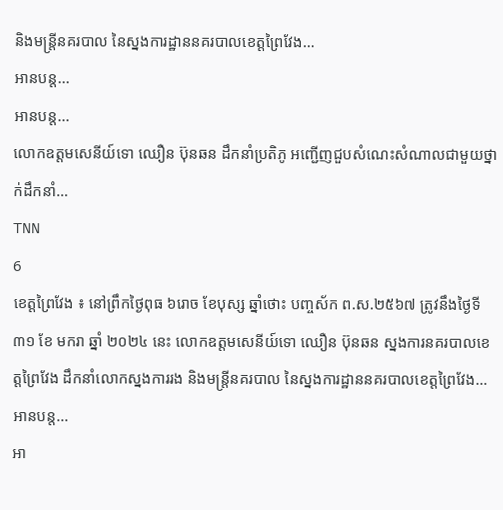និងមន្ត្រីនគរបាល នៃស្នងការដ្ឋាននគរបាលខេត្តព្រៃវែង…
អានបន្ត...
អានបន្ត...
លោកឧត្តមសេនីយ៍ទោ ឈឿន ប៊ុនឆន ដឹកនាំប្រតិភូ អញ្ជើញជួបសំណេះសំណាលជាមួយថ្នាក់ដឹកនាំ…
TNN
6
ខេត្តព្រៃវែង ៖ នៅព្រឹកថ្ងៃពុធ ៦រោច ខែបុស្ស ឆ្នាំថោះ បញ្ចស័ក ព.ស.២៥៦៧ ត្រូវនឹងថ្ងៃទី ៣១ ខែ មករា ឆ្នាំ ២០២៤ នេះ លោកឧត្តមសេនីយ៍ទោ ឈឿន ប៊ុនឆន ស្នងការនគរបាលខេត្តព្រៃវែង ដឹកនាំលោកស្នងការរង និងមន្ត្រីនគរបាល នៃស្នងការដ្ឋាននគរបាលខេត្តព្រៃវែង…
អានបន្ត...
អា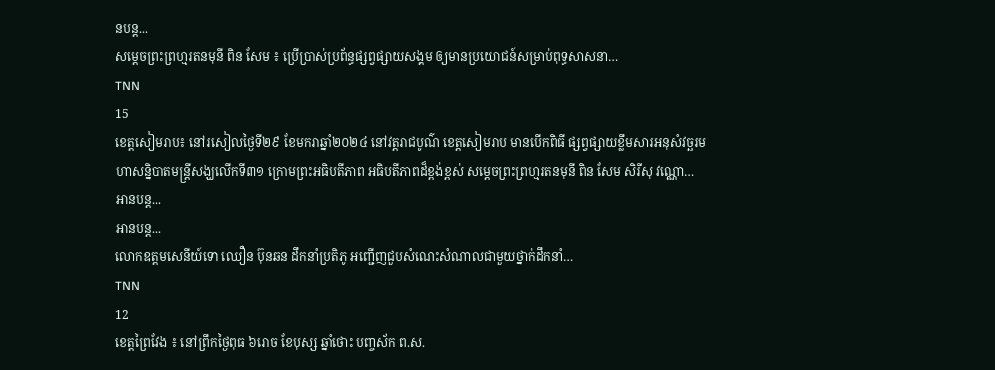នបន្ត...
សម្ដេចព្រះព្រហ្មរតនមុនី ពិន សែម ៖ ប្រើប្រាស់ប្រព័ន្ធផ្សព្វផ្សាយសង្គម ឲ្យមានប្រយោជន៍សម្រាប់ពុទ្ធសាសនា…
TNN
15
ខេត្តសៀមរាប៖ នៅរសៀលថ្ងៃទី២៩ ខែមករាឆ្នាំ២០២៤ នៅវត្តរាជបូណ៌ ខេត្តសៀមរាប មានបើកពិធី ផ្សព្វផ្សាយខ្លឹមសារអនុសំវច្ឆរមហាសន្និបាតមន្ត្រីសង្ឃលើកទី៣១ ក្រោមព្រះអធិបតីភាព អធិបតីភាពដ៏ខ្ពង់ខ្ពស់ សម្ដេចព្រះព្រហ្មរតនមុនី ពិន សែម សិរីសុ វណ្ណោ…
អានបន្ត...
អានបន្ត...
លោកឧត្តមសេនីយ៍ទោ ឈឿន ប៊ុនឆន ដឹកនាំប្រតិភូ អញ្ជើញជួបសំណេះសំណាលជាមួយថ្នាក់ដឹកនាំ…
TNN
12
ខេត្តព្រៃវែង ៖ នៅព្រឹកថ្ងៃពុធ ៦រោច ខែបុស្ស ឆ្នាំថោះ បញ្ចស័ក ព.ស.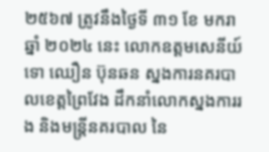២៥៦៧ ត្រូវនឹងថ្ងៃទី ៣១ ខែ មករា ឆ្នាំ ២០២៤ នេះ លោកឧត្តមសេនីយ៍ទោ ឈឿន ប៊ុនឆន ស្នងការនគរបាលខេត្តព្រៃវែង ដឹកនាំលោកស្នងការរង និងមន្ត្រីនគរបាល នៃ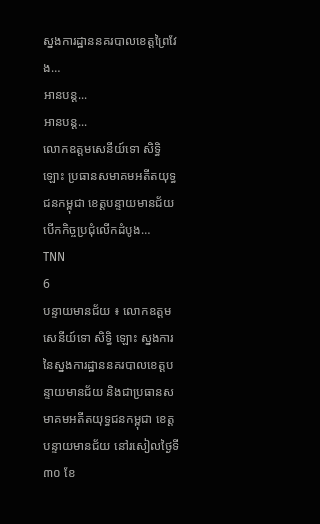ស្នងការដ្ឋាននគរបាលខេត្តព្រៃវែង…
អានបន្ត...
អានបន្ត...
លោកឧត្តមសេនីយ៍ទោ សិទ្ធិ ឡោះ ប្រធានសមាគមអតីតយុទ្ធជនកម្ពុជា ខេត្តបន្ទាយមានជ័យ បើកកិច្ចប្រជុំលើកដំបូង…
TNN
6
បន្ទាយមានជ័យ ៖ លោកឧត្តមសេនីយ៍ទោ សិទ្ធិ ឡោះ ស្នងការនៃស្នងការដ្ឋាននគរបាលខេត្តបន្ទាយមានជ័យ និងជាប្រធានសមាគមអតីតយុទ្ធជនកម្ពុជា ខេត្តបន្ទាយមានជ័យ នៅរសៀលថ្ងៃទី៣០ ខែ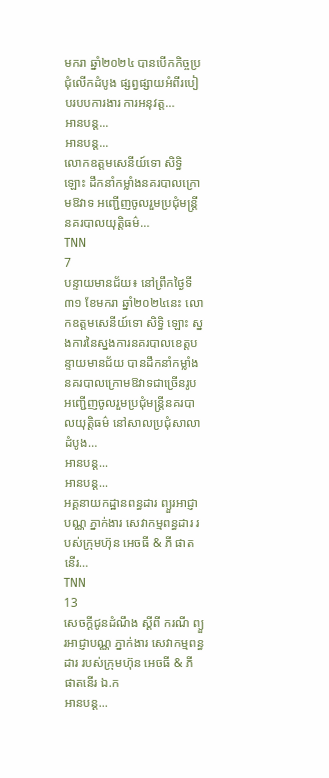មករា ឆ្នាំ២០២៤ បានបើកកិច្ចប្រជុំលើកដំបូង ផ្សព្វផ្សាយអំពីរបៀបរបបការងារ ការអនុវត្ត…
អានបន្ត...
អានបន្ត...
លោកឧត្តមសេនីយ៍ទោ សិទ្ធិ ឡោះ ដឹកនាំកម្លាំងនគរបាលក្រោមឱវាទ អញ្ជើញចូលរួមប្រជុំមន្ត្រីនគរបាលយុត្តិធម៌…
TNN
7
បន្ទាយមានជ័យ៖ នៅព្រឹកថ្ងៃទី៣១ ខែមករា ឆ្នាំ២០២៤នេះ លោកឧត្តមសេនីយ៍ទោ សិទ្ធិ ឡោះ ស្នងការនៃស្នងការនគរបាលខេត្តបន្ទាយមានជ័យ បានដឹកនាំកម្លាំងនគរបាលក្រោមឱវាទជាច្រើនរូប អញ្ជើញចូលរួមប្រជុំមន្ត្រីនគរបាលយុត្តិធម៌ នៅសាលប្រជុំសាលាដំបូង…
អានបន្ត...
អានបន្ត...
អគ្គនាយកដ្ឋានពន្ធដារ ព្យួរអាជ្ញាបណ្ណ ភ្នាក់ងារ សេវាកម្មពន្ធដារ របស់ក្រុមហ៊ុន អេចធី & ភី ផាតនើរ…
TNN
13
សេចក្តីជូនដំណឹង ស្តីពី ករណី ព្យួរអាជ្ញាបណ្ណ ភ្នាក់ងារ សេវាកម្មពន្ធដារ របស់ក្រុមហ៊ុន អេចធី & ភី ផាតនើរ ឯ.ក
អានបន្ត...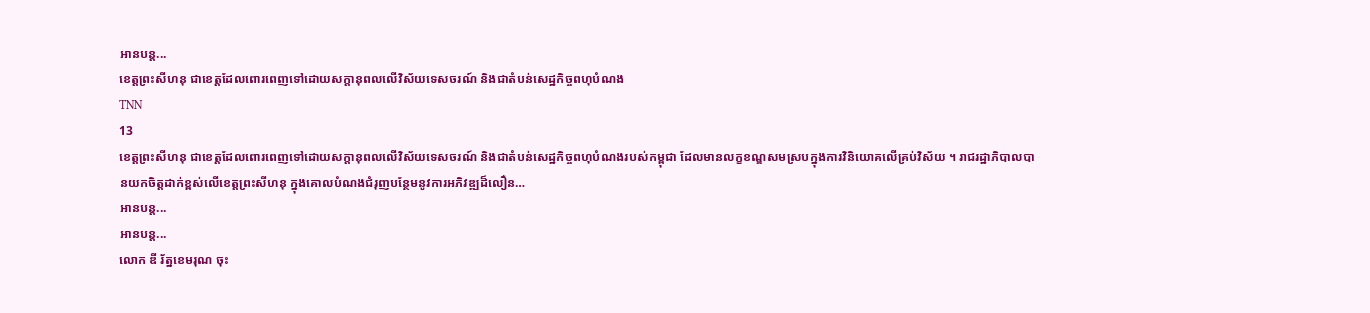អានបន្ត...
ខេត្តព្រះសីហនុ ជាខេត្តដែលពោរពេញទៅដោយសក្តានុពលលើវិស័យទេសចរណ៍ និងជាតំបន់សេដ្ឋកិច្ចពហុបំណង
TNN
13
ខេត្តព្រះសីហនុ ជាខេត្តដែលពោរពេញទៅដោយសក្តានុពលលើវិស័យទេសចរណ៍ និងជាតំបន់សេដ្ឋកិច្ចពហុបំណងរបស់កម្ពុជា ដែលមានលក្ខខណ្ឌសមស្របក្នុងការវិនិយោគលើគ្រប់វិស័យ ។ រាជរដ្ឋាភិបាលបានយកចិត្តដាក់ខ្ពស់លើខេត្តព្រះសីហនុ ក្នុងគោលបំណងជំរុញបន្ថែមនូវការអភិវឌ្ឍដ៏លឿន…
អានបន្ត...
អានបន្ត...
លោក ឌី រ័ត្នខេមរុណ ចុះ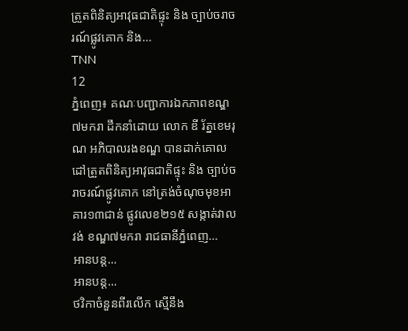ត្រួតពិនិត្យអាវុធជាតិផ្ទុះ និង ច្បាប់ចរាចរណ៍ផ្លូវគោក និង…
TNN
12
ភ្នំពេញ៖ គណៈបញ្ជាការឯកភាពខណ្ឌ៧មករា ដឹកនាំដោយ លោក ឌី រ័ត្នខេមរុណ អភិបាលរងខណ្ឌ បានដាក់គោលដៅត្រួតពិនិត្យអាវុធជាតិផ្ទុះ និង ច្បាប់ចរាចរណ៍ផ្លូវគោក នៅត្រង់ចំណុចមុខអាគារ១៣ជាន់ ផ្លូវលេខ២១៥ សង្កាត់វាលវង់ ខណ្ឌ៧មករា រាជធានីភ្នំពេញ…
អានបន្ត...
អានបន្ត...
ថវិកាចំនួនពីរលើក ស្មើនឹង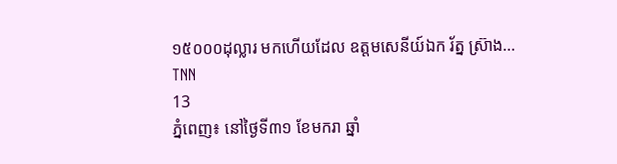១៥០០០ដុល្លារ មកហើយដែល ឧត្តមសេនីយ៍ឯក រ័ត្ន ស្រ៊ាង…
TNN
13
ភ្នំពេញ៖ នៅថ្ងៃទី៣១ ខែមករា ឆ្នាំ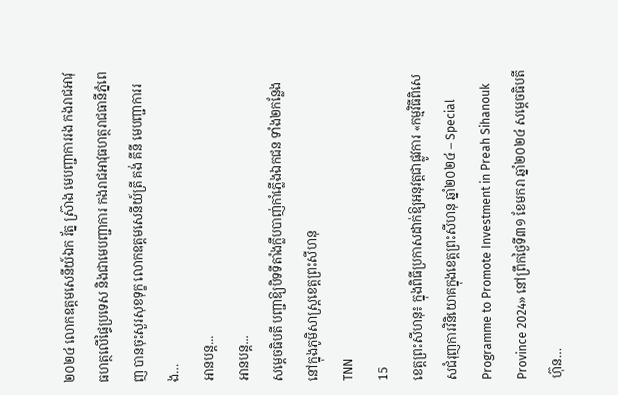២០២៤ លោកឧត្តមសេនីយ៍ឯក រ័ត្ន ស្រ៊ាង មេបញ្ជាការរង កងរាជអាវុធហត្ថលើផ្ទៃប្រទេស និងជាមេបញ្ជាការ កងរាជអាវុធហត្ថរាជធានីភ្នំពេញ បានចុះសួរសុខទុក្ខ លោកឧត្តមសេនីយ៍ត្រី គង់ គីនី មេបញ្ជាការរង…
អានបន្ត...
អានបន្ត...
សម្តេចធិបតី បញ្ជាឱ្យបិទទីតាំងក្លឹបបាញ់កាំភ្លើងឯកជន ទាំង២កន្លែង នៅក្នុងភូមិសាស្រ្ដខេត្តព្រះសីហនុ
TNN
15
ខេត្តព្រះសីហនុ៖ ក្នុងពិធីប្រកាសដាក់ឱ្យអនុវត្តជាផ្លូវការ «កម្មវិធីពិសេសជំរុញការវិនិយោគក្នុងខេត្តព្រះសីហនុ ឆ្នាំ២០២៤ – Special Programme to Promote Investment in Preah Sihanouk Province 2024» នៅព្រឹកថ្ងៃទី៣១ ខែមករា ឆ្នាំ២០២៤ សម្តេចធិបតី ហ៊ុន…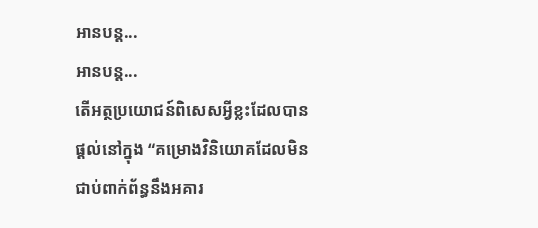អានបន្ត...
អានបន្ត...
តើអត្ថប្រយោជន៍ពិសេសអ្វីខ្លះដែលបានផ្ដល់នៅក្នុង “គម្រោងវិនិយោគដែលមិនជាប់ពាក់ព័ន្ធនឹងអគារ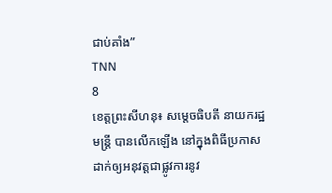ជាប់គាំង”
TNN
8
ខេត្តព្រះសីហនុ៖ សម្ដេចធិបតី នាយករដ្ឋមន្ត្រី បានលើកឡើង នៅក្នុងពិធីប្រកាសដាក់ឲ្យអនុវត្តជាផ្លូវការនូវ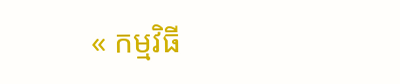« កម្មវិធី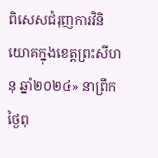ពិសេសជំរុញការវិនិយោគក្នុងខេត្តព្រះសីហនុ ឆ្នាំ២០២៤» នាព្រឹកថ្ងៃពុ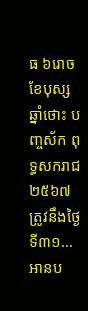ធ ៦រោច ខែបុស្ស ឆ្នាំថោះ បញ្ចស័ក ពុទ្ធសករាជ ២៥៦៧ ត្រូវនឹងថ្ងៃទី៣១…
អានប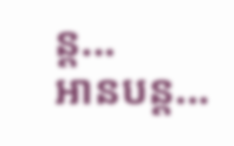ន្ត...
អានបន្ត...